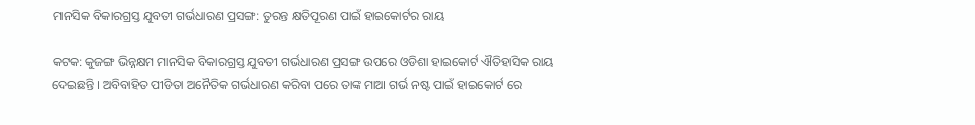ମାନସିକ ବିକାରଗ୍ରସ୍ତ ଯୁବତୀ ଗର୍ଭଧାରଣ ପ୍ରସଙ୍ଗ: ତୁରନ୍ତ କ୍ଷତିପୂରଣ ପାଇଁ ହାଇକୋର୍ଟର ରାୟ

କଟକ: କୁଜଙ୍ଗ ଭିନ୍ନକ୍ଷମ ମାନସିକ ବିକାରଗ୍ରସ୍ତ ଯୁବତୀ ଗର୍ଭଧାରଣ ପ୍ରସଙ୍ଗ ଉପରେ ଓଡିଶା ହାଇକୋର୍ଟ ଐତିହାସିକ ରାୟ ଦେଇଛନ୍ତି । ଅବିବାହିତ ପୀଡିତା ଅନୈତିକ ଗର୍ଭଧାରଣ କରିବା ପରେ ତାଙ୍କ ମାଆ ଗର୍ଭ ନଷ୍ଟ ପାଇଁ ହାଇକୋର୍ଟ ରେ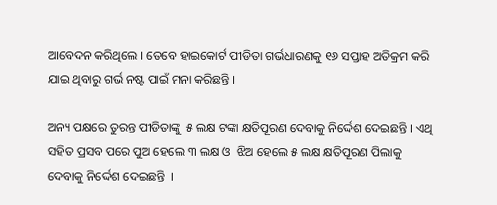ଆବେଦନ କରିଥିଲେ । ତେବେ ହାଇକୋର୍ଟ ପୀଡିତା ଗର୍ଭଧାରଣକୁ ୧୬ ସପ୍ତାହ ଅତିକ୍ରମ କରି ଯାଇ ଥିବାରୁ ଗର୍ଭ ନଷ୍ଟ ପାଇଁ ମନା କରିଛନ୍ତି ।

ଅନ୍ୟ ପକ୍ଷରେ ତୁରନ୍ତ ପୀଡିତାଙ୍କୁ  ୫ ଲକ୍ଷ ଟଙ୍କା କ୍ଷତିପୂରଣ ଦେବାକୁ ନିର୍ଦ୍ଦେଶ ଦେଇଛନ୍ତି । ଏଥି ସହିତ ପ୍ରସବ ପରେ ପୁଅ ହେଲେ ୩ ଲକ୍ଷ ଓ  ଝିଅ ହେଲେ ୫ ଲକ୍ଷ କ୍ଷତିପୂରଣ ପିଲାକୁ ଦେବାକୁ ନିର୍ଦ୍ଦେଶ ଦେଇଛନ୍ତି  ।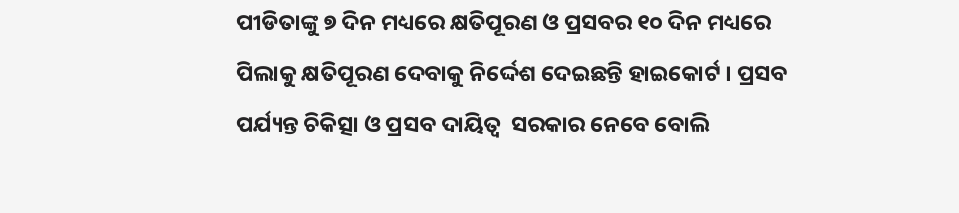ପୀଡିତାଙ୍କୁ ୭ ଦିନ ମଧ୍ୟରେ କ୍ଷତିପୂରଣ ଓ ପ୍ରସବର ୧୦ ଦିନ ମଧ୍ୟରେ ପିଲାକୁ କ୍ଷତିପୂରଣ ଦେବାକୁ ନିର୍ଦ୍ଦେଶ ଦେଇଛନ୍ତି ହାଇକୋର୍ଟ । ପ୍ରସବ ପର୍ଯ୍ୟନ୍ତ ଚିକିତ୍ସା ଓ ପ୍ରସବ ଦାୟିତ୍ୱ  ସରକାର ନେବେ ବୋଲି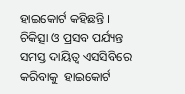ହାଇକୋର୍ଟ କହିଛନ୍ତି । ଚିକିତ୍ସା ଓ ପ୍ରସବ ପର୍ଯ୍ୟନ୍ତ ସମସ୍ତ ଦାୟିତ୍ବ ଏସସିବିରେ କରିବାକୁ  ହାଇକୋର୍ଟ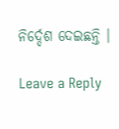ନିର୍ଦ୍ଦେଶ ଦେଇଛନ୍ତି ।

Leave a Reply